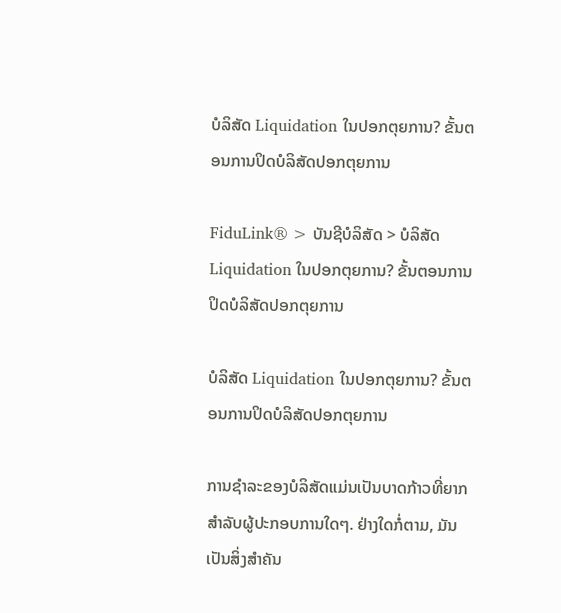ບໍລິສັດ Liquidation ໃນປອກຕຸຍການ? ຂັ້ນຕອນການປິດບໍລິສັດປອກຕຸຍການ

FiduLink® > ບັນຊີບໍລິສັດ > ບໍລິສັດ Liquidation ໃນປອກຕຸຍການ? ຂັ້ນຕອນການປິດບໍລິສັດປອກຕຸຍການ

ບໍລິສັດ Liquidation ໃນປອກຕຸຍການ? ຂັ້ນຕອນການປິດບໍລິສັດປອກຕຸຍການ

ການຊໍາລະຂອງບໍລິສັດແມ່ນເປັນບາດກ້າວທີ່ຍາກສໍາລັບຜູ້ປະກອບການໃດໆ. ຢ່າງໃດກໍ່ຕາມ, ມັນເປັນສິ່ງສໍາຄັນ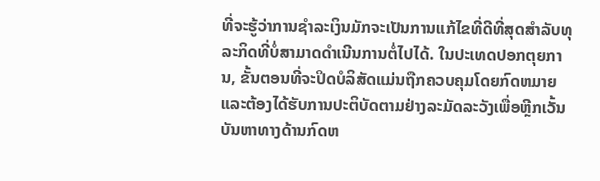ທີ່ຈະຮູ້ວ່າການຊໍາລະເງິນມັກຈະເປັນການແກ້ໄຂທີ່ດີທີ່ສຸດສໍາລັບທຸລະກິດທີ່ບໍ່ສາມາດດໍາເນີນການຕໍ່ໄປໄດ້. ໃນປະເທດປອກຕຸຍການ, ຂັ້ນຕອນທີ່ຈະປິດບໍລິສັດແມ່ນຖືກຄວບຄຸມໂດຍກົດຫມາຍແລະຕ້ອງໄດ້ຮັບການປະຕິບັດຕາມຢ່າງລະມັດລະວັງເພື່ອຫຼີກເວັ້ນບັນຫາທາງດ້ານກົດຫ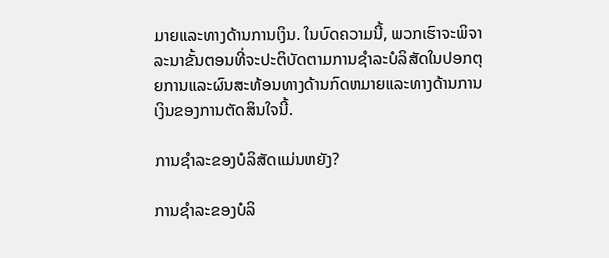ມາຍແລະທາງດ້ານການເງິນ. ໃນບົດຄວາມນີ້, ພວກເຮົາຈະພິຈາລະນາຂັ້ນຕອນທີ່ຈະປະຕິບັດຕາມການຊໍາລະບໍລິສັດໃນປອກຕຸຍການແລະຜົນສະທ້ອນທາງດ້ານກົດຫມາຍແລະທາງດ້ານການເງິນຂອງການຕັດສິນໃຈນີ້.

ການຊໍາລະຂອງບໍລິສັດແມ່ນຫຍັງ?

ການຊໍາລະຂອງບໍລິ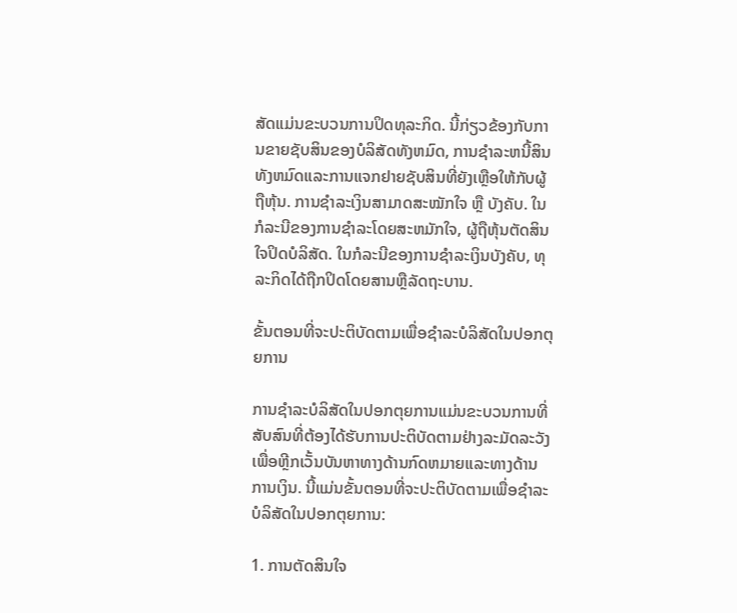ສັດແມ່ນຂະບວນການປິດທຸລະກິດ. ນີ້ກ່ຽວຂ້ອງກັບການຂາຍຊັບສິນຂອງບໍລິສັດທັງຫມົດ, ການຊໍາລະຫນີ້ສິນທັງຫມົດແລະການແຈກຢາຍຊັບສິນທີ່ຍັງເຫຼືອໃຫ້ກັບຜູ້ຖືຫຸ້ນ. ການຊຳລະເງິນສາມາດສະໝັກໃຈ ຫຼື ບັງຄັບ. ໃນກໍລະນີຂອງການຊໍາລະໂດຍສະຫມັກໃຈ, ຜູ້ຖືຫຸ້ນຕັດສິນໃຈປິດບໍລິສັດ. ໃນກໍລະນີຂອງການຊໍາລະເງິນບັງຄັບ, ທຸລະກິດໄດ້ຖືກປິດໂດຍສານຫຼືລັດຖະບານ.

ຂັ້ນຕອນທີ່ຈະປະຕິບັດຕາມເພື່ອຊໍາລະບໍລິສັດໃນປອກຕຸຍການ

ການຊໍາລະບໍລິສັດໃນປອກຕຸຍການແມ່ນຂະບວນການທີ່ສັບສົນທີ່ຕ້ອງໄດ້ຮັບການປະຕິບັດຕາມຢ່າງລະມັດລະວັງເພື່ອຫຼີກເວັ້ນບັນຫາທາງດ້ານກົດຫມາຍແລະທາງດ້ານການເງິນ. ນີ້ແມ່ນຂັ້ນຕອນທີ່ຈະປະຕິບັດຕາມເພື່ອຊໍາລະບໍລິສັດໃນປອກຕຸຍການ:

1. ການຕັດສິນໃຈ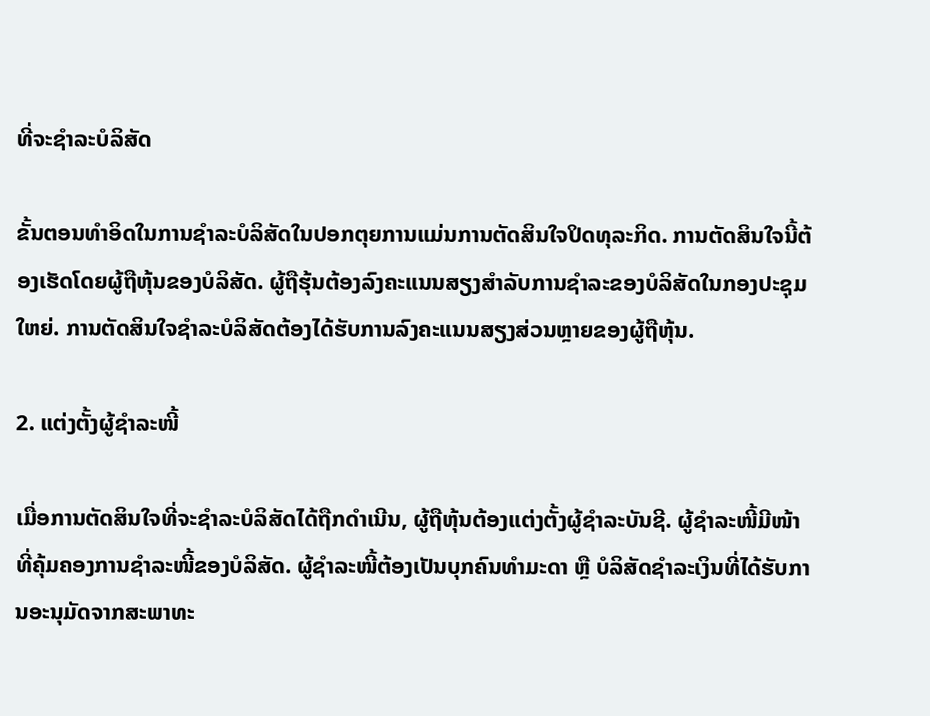ທີ່ຈະຊໍາລະບໍລິສັດ

ຂັ້ນຕອນທໍາອິດໃນການຊໍາລະບໍລິສັດໃນປອກຕຸຍການແມ່ນການຕັດສິນໃຈປິດທຸລະກິດ. ການຕັດສິນໃຈນີ້ຕ້ອງເຮັດໂດຍຜູ້ຖືຫຸ້ນຂອງບໍລິສັດ. ຜູ້ຖືຮຸ້ນຕ້ອງລົງຄະແນນສຽງສໍາລັບການຊໍາລະຂອງບໍລິສັດໃນກອງປະຊຸມໃຫຍ່. ການຕັດສິນໃຈຊຳລະບໍລິສັດຕ້ອງໄດ້ຮັບການລົງຄະແນນສຽງສ່ວນຫຼາຍຂອງຜູ້ຖືຫຸ້ນ.

2. ແຕ່ງຕັ້ງຜູ້ຊຳລະໜີ້

ເມື່ອການຕັດສິນໃຈທີ່ຈະຊໍາລະບໍລິສັດໄດ້ຖືກດໍາເນີນ, ຜູ້ຖືຫຸ້ນຕ້ອງແຕ່ງຕັ້ງຜູ້ຊໍາລະບັນຊີ. ຜູ້ຊຳລະໜີ້ມີໜ້າທີ່ຄຸ້ມຄອງການຊຳລະໜີ້ຂອງບໍລິສັດ. ຜູ້ຊຳລະໜີ້ຕ້ອງເປັນບຸກຄົນທຳມະດາ ຫຼື ບໍລິສັດຊຳລະເງິນທີ່ໄດ້ຮັບການອະນຸມັດຈາກສະພາທະ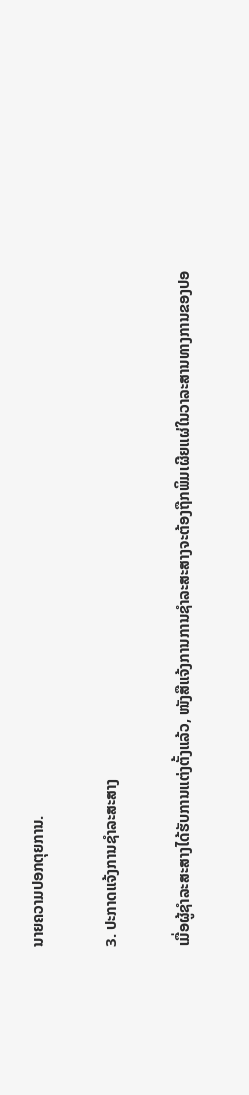ນາຍຄວາມປອກຕຸຍການ.

3. ປະກາດແຈ້ງການຊຳລະສະສາງ

ເມື່ອຜູ້ຊຳລະສະສາງໄດ້ຮັບການແຕ່ງຕັ້ງແລ້ວ, ໜັງສືແຈ້ງການການຊຳລະສະສາງຈະຕ້ອງຖືກພິມເຜີຍແຜ່ໃນວາລະສານທາງການຂອງປອ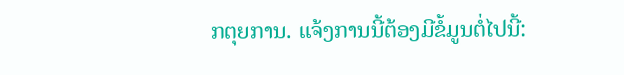ກຕຸຍການ. ແຈ້ງການນີ້ຕ້ອງມີຂໍ້ມູນຕໍ່ໄປນີ້: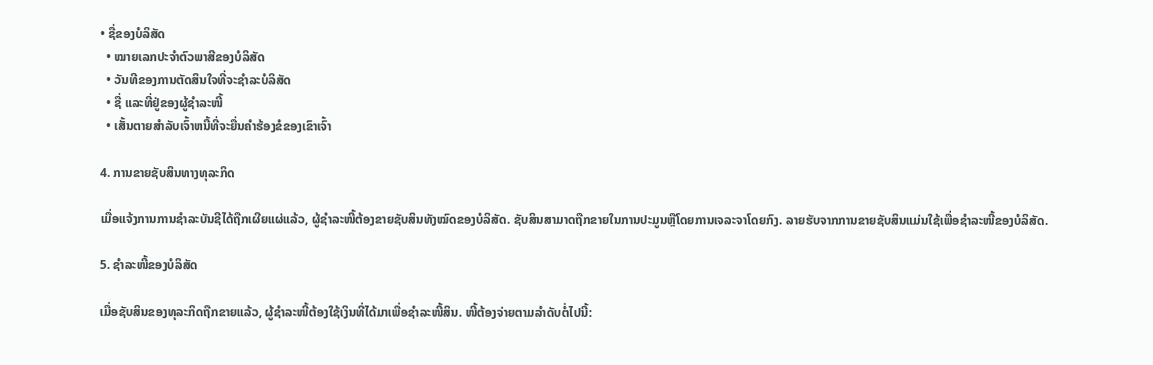• ຊື່ຂອງບໍລິສັດ
  • ໝາຍເລກປະຈໍາຕົວພາສີຂອງບໍລິສັດ
  • ວັນທີຂອງການຕັດສິນໃຈທີ່ຈະຊໍາລະບໍລິສັດ
  • ຊື່ ແລະທີ່ຢູ່ຂອງຜູ້ຊຳລະໜີ້
  • ເສັ້ນຕາຍສໍາລັບເຈົ້າຫນີ້ທີ່ຈະຍື່ນຄໍາຮ້ອງຂໍຂອງເຂົາເຈົ້າ

4. ການຂາຍຊັບສິນທາງທຸລະກິດ

ເມື່ອແຈ້ງການການຊຳລະບັນຊີໄດ້ຖືກເຜີຍແຜ່ແລ້ວ, ຜູ້ຊຳລະໜີ້ຕ້ອງຂາຍຊັບສິນທັງໝົດຂອງບໍລິສັດ. ຊັບສິນສາມາດຖືກຂາຍໃນການປະມູນຫຼືໂດຍການເຈລະຈາໂດຍກົງ. ລາຍຮັບຈາກການຂາຍຊັບສິນແມ່ນໃຊ້ເພື່ອຊໍາລະໜີ້ຂອງບໍລິສັດ.

5. ຊໍາລະໜີ້ຂອງບໍລິສັດ

ເມື່ອຊັບສິນຂອງທຸລະກິດຖືກຂາຍແລ້ວ, ຜູ້ຊຳລະໜີ້ຕ້ອງໃຊ້ເງິນທີ່ໄດ້ມາເພື່ອຊໍາລະໜີ້ສິນ. ໜີ້ຕ້ອງຈ່າຍຕາມລຳດັບຕໍ່ໄປນີ້: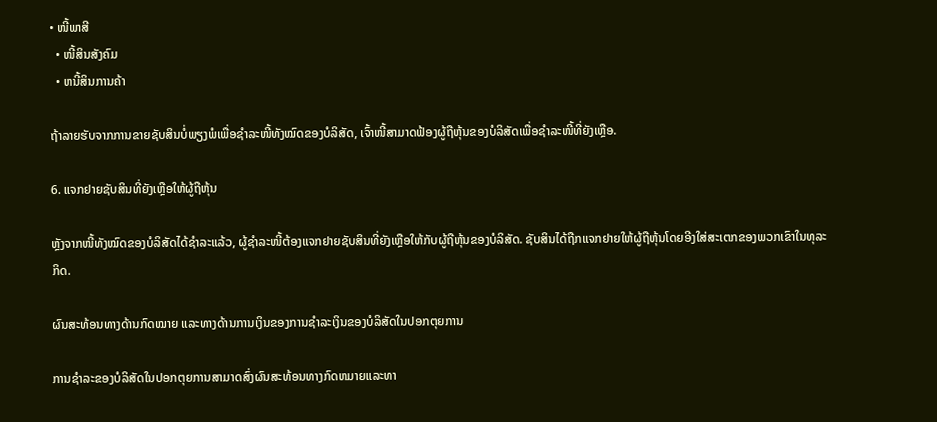• ໜີ້ພາສີ
  • ໜີ້ສິນສັງຄົມ
  • ຫນີ້ສິນການຄ້າ

ຖ້າລາຍຮັບຈາກການຂາຍຊັບສິນບໍ່ພຽງພໍເພື່ອຊໍາລະໜີ້ທັງໝົດຂອງບໍລິສັດ, ເຈົ້າໜີ້ສາມາດຟ້ອງຜູ້ຖືຫຸ້ນຂອງບໍລິສັດເພື່ອຊໍາລະໜີ້ທີ່ຍັງເຫຼືອ.

6. ແຈກຢາຍຊັບສິນທີ່ຍັງເຫຼືອໃຫ້ຜູ້ຖືຫຸ້ນ

ຫຼັງຈາກໜີ້ທັງໝົດຂອງບໍລິສັດໄດ້ຊຳລະແລ້ວ, ຜູ້ຊຳລະໜີ້ຕ້ອງແຈກຢາຍຊັບສິນທີ່ຍັງເຫຼືອໃຫ້ກັບຜູ້ຖືຫຸ້ນຂອງບໍລິສັດ. ຊັບສິນໄດ້ຖືກແຈກຢາຍໃຫ້ຜູ້ຖືຫຸ້ນໂດຍອີງໃສ່ສະເຕກຂອງພວກເຂົາໃນທຸລະກິດ.

ຜົນສະທ້ອນທາງດ້ານກົດໝາຍ ແລະທາງດ້ານການເງິນຂອງການຊໍາລະເງິນຂອງບໍລິສັດໃນປອກຕຸຍການ

ການຊໍາລະຂອງບໍລິສັດໃນປອກຕຸຍການສາມາດສົ່ງຜົນສະທ້ອນທາງກົດຫມາຍແລະທາ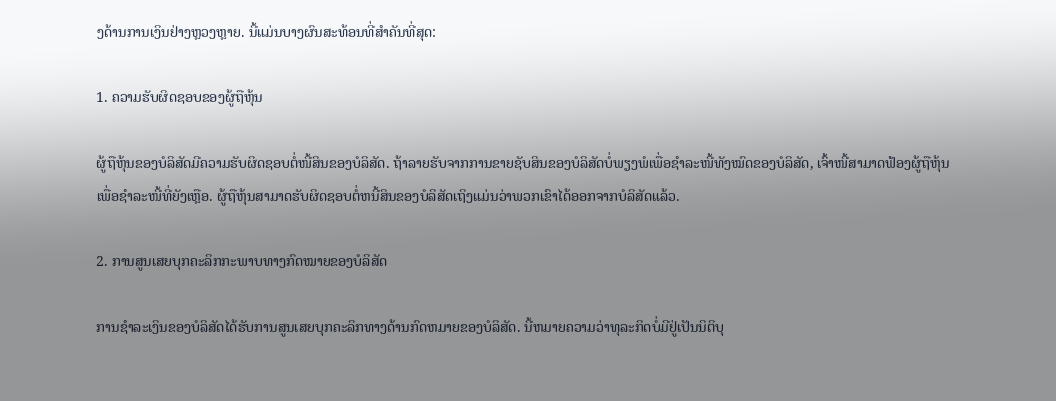ງດ້ານການເງິນຢ່າງຫຼວງຫຼາຍ. ນີ້ແມ່ນບາງຜົນສະທ້ອນທີ່ສໍາຄັນທີ່ສຸດ:

1. ຄວາມຮັບຜິດຊອບຂອງຜູ້ຖືຫຸ້ນ

ຜູ້ຖືຫຸ້ນຂອງບໍລິສັດມີຄວາມຮັບຜິດຊອບຕໍ່ໜີ້ສິນຂອງບໍລິສັດ. ຖ້າລາຍຮັບຈາກການຂາຍຊັບສິນຂອງບໍລິສັດບໍ່ພຽງພໍເພື່ອຊໍາລະໜີ້ທັງໝົດຂອງບໍລິສັດ, ເຈົ້າໜີ້ສາມາດຟ້ອງຜູ້ຖືຫຸ້ນເພື່ອຊໍາລະໜີ້ທີ່ຍັງເຫຼືອ. ຜູ້ຖືຫຸ້ນສາມາດຮັບຜິດຊອບຕໍ່ຫນີ້ສິນຂອງບໍລິສັດເຖິງແມ່ນວ່າພວກເຂົາໄດ້ອອກຈາກບໍລິສັດແລ້ວ.

2. ການສູນເສຍບຸກຄະລິກກະພາບທາງກົດໝາຍຂອງບໍລິສັດ

ການຊໍາລະເງິນຂອງບໍລິສັດໄດ້ຮັບການສູນເສຍບຸກຄະລິກທາງດ້ານກົດຫມາຍຂອງບໍລິສັດ. ນີ້ຫມາຍຄວາມວ່າທຸລະກິດບໍ່ມີຢູ່ເປັນນິຕິບຸ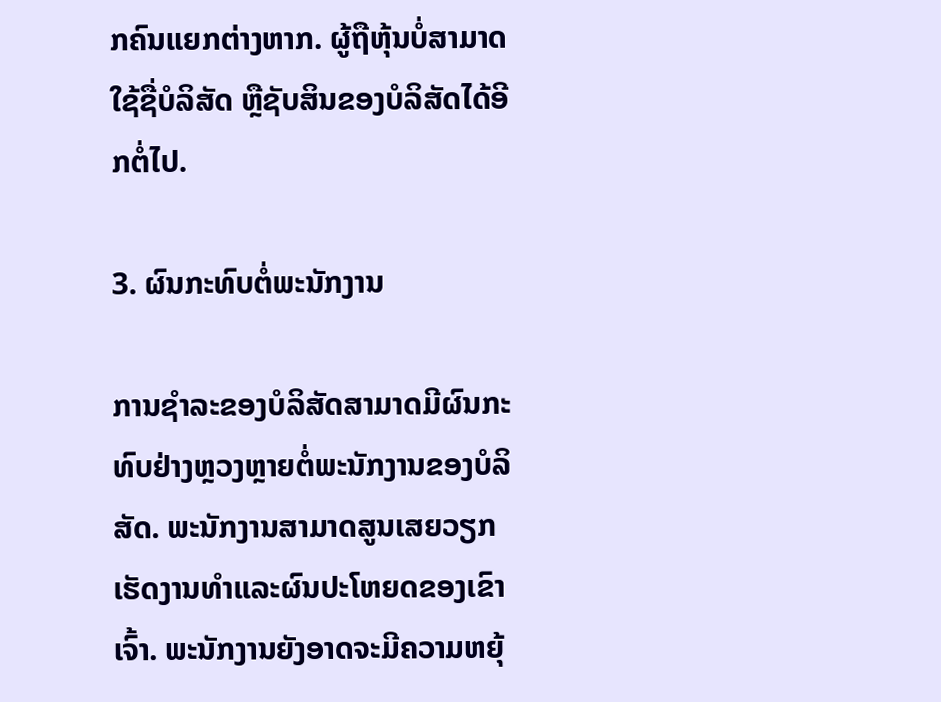ກຄົນແຍກຕ່າງຫາກ. ຜູ້ຖືຫຸ້ນບໍ່ສາມາດໃຊ້ຊື່ບໍລິສັດ ຫຼືຊັບສິນຂອງບໍລິສັດໄດ້ອີກຕໍ່ໄປ.

3. ຜົນກະທົບຕໍ່ພະນັກງານ

ການຊໍາລະຂອງບໍລິສັດສາມາດມີຜົນກະທົບຢ່າງຫຼວງຫຼາຍຕໍ່ພະນັກງານຂອງບໍລິສັດ. ພະນັກງານສາມາດສູນເສຍວຽກເຮັດງານທໍາແລະຜົນປະໂຫຍດຂອງເຂົາເຈົ້າ. ພະນັກງານຍັງອາດຈະມີຄວາມຫຍຸ້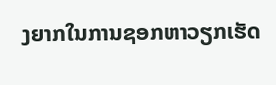ງຍາກໃນການຊອກຫາວຽກເຮັດ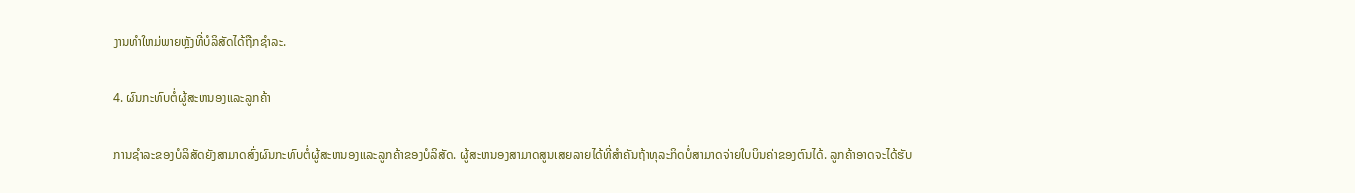ງານທໍາໃຫມ່ພາຍຫຼັງທີ່ບໍລິສັດໄດ້ຖືກຊໍາລະ.

4. ຜົນກະທົບຕໍ່ຜູ້ສະຫນອງແລະລູກຄ້າ

ການຊໍາລະຂອງບໍລິສັດຍັງສາມາດສົ່ງຜົນກະທົບຕໍ່ຜູ້ສະຫນອງແລະລູກຄ້າຂອງບໍລິສັດ. ຜູ້ສະຫນອງສາມາດສູນເສຍລາຍໄດ້ທີ່ສໍາຄັນຖ້າທຸລະກິດບໍ່ສາມາດຈ່າຍໃບບິນຄ່າຂອງຕົນໄດ້. ລູກຄ້າອາດຈະໄດ້ຮັບ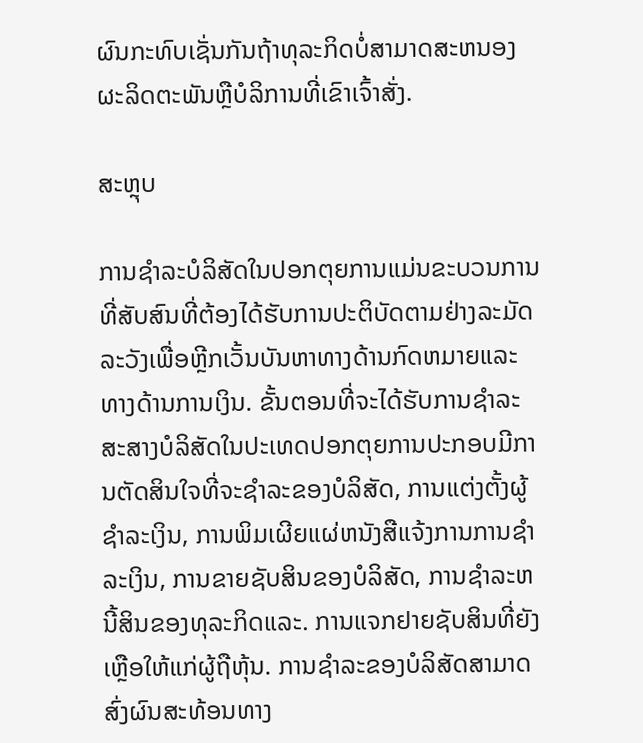ຜົນກະທົບເຊັ່ນກັນຖ້າທຸລະກິດບໍ່ສາມາດສະຫນອງຜະລິດຕະພັນຫຼືບໍລິການທີ່ເຂົາເຈົ້າສັ່ງ.

ສະຫຼຸບ

ການຊໍາລະບໍລິສັດໃນປອກຕຸຍການແມ່ນຂະບວນການທີ່ສັບສົນທີ່ຕ້ອງໄດ້ຮັບການປະຕິບັດຕາມຢ່າງລະມັດລະວັງເພື່ອຫຼີກເວັ້ນບັນຫາທາງດ້ານກົດຫມາຍແລະທາງດ້ານການເງິນ. ຂັ້ນຕອນທີ່ຈະໄດ້ຮັບການຊໍາລະສະສາງບໍລິສັດໃນປະເທດປອກຕຸຍການປະກອບມີການຕັດສິນໃຈທີ່ຈະຊໍາລະຂອງບໍລິສັດ, ການແຕ່ງຕັ້ງຜູ້ຊໍາລະເງິນ, ການພິມເຜີຍແຜ່ຫນັງສືແຈ້ງການການຊໍາລະເງິນ, ການຂາຍຊັບສິນຂອງບໍລິສັດ, ການຊໍາລະຫນີ້ສິນຂອງທຸລະກິດແລະ. ການແຈກຢາຍຊັບສິນທີ່ຍັງເຫຼືອໃຫ້ແກ່ຜູ້ຖືຫຸ້ນ. ການຊໍາລະຂອງບໍລິສັດສາມາດສົ່ງຜົນສະທ້ອນທາງ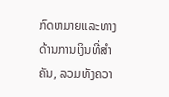ກົດຫມາຍແລະທາງດ້ານການເງິນທີ່ສໍາຄັນ, ລວມທັງຄວາ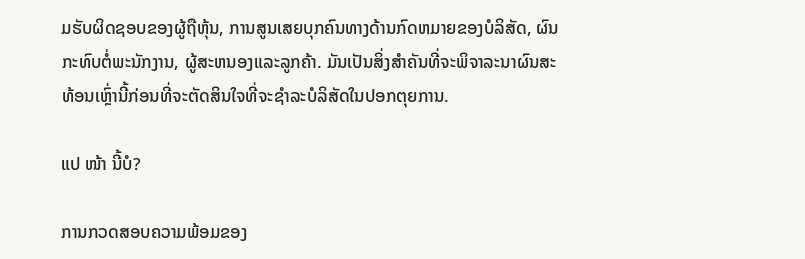ມຮັບຜິດຊອບຂອງຜູ້ຖືຫຸ້ນ, ການສູນເສຍບຸກຄົນທາງດ້ານກົດຫມາຍຂອງບໍລິສັດ, ຜົນກະທົບຕໍ່ພະນັກງານ, ຜູ້ສະຫນອງແລະລູກຄ້າ. ມັນເປັນສິ່ງສໍາຄັນທີ່ຈະພິຈາລະນາຜົນສະທ້ອນເຫຼົ່ານີ້ກ່ອນທີ່ຈະຕັດສິນໃຈທີ່ຈະຊໍາລະບໍລິສັດໃນປອກຕຸຍການ.

ແປ ໜ້າ ນີ້ບໍ?

ການກວດສອບຄວາມພ້ອມຂອງ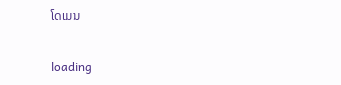ໂດເມນ

loading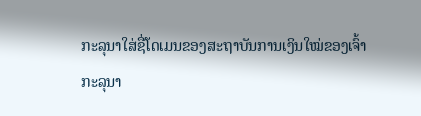ກະລຸນາໃສ່ຊື່ໂດເມນຂອງສະຖາບັນການເງິນໃໝ່ຂອງເຈົ້າ
ກະລຸນາ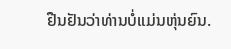ຢືນຢັນວ່າທ່ານບໍ່ແມ່ນຫຸ່ນຍົນ.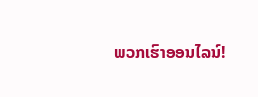ພວກເຮົາອອນໄລນ໌!